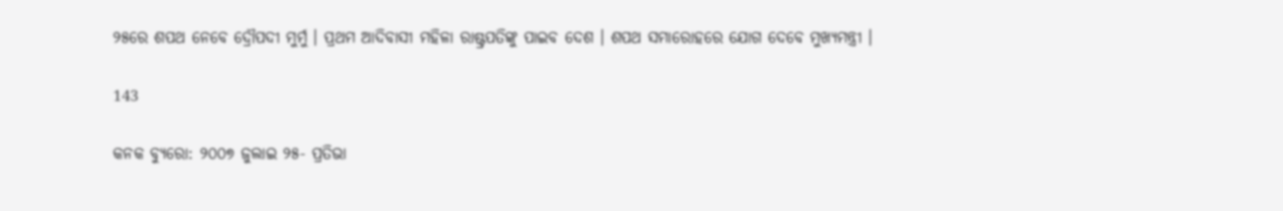୨୫ରେ ଶପଥ ନେବେ ଦ୍ରୌପଦୀ ମୁର୍ମୁ । ପ୍ରଥମ ଆଦିବାସୀ ମହିଳା ରାଷ୍ଟ୍ରପତିଙ୍କୁ ପାଇବ ଦେଶ । ଶପଥ ସମାରୋହରେ ଯୋଗ ଦେବେ ମୁଖ୍ୟମନ୍ତ୍ରୀ ।

143

କନକ ବ୍ୟୁରୋ: ୨୦୦୭ ଜୁଲାଇ ୨୫- ପ୍ରତିଭା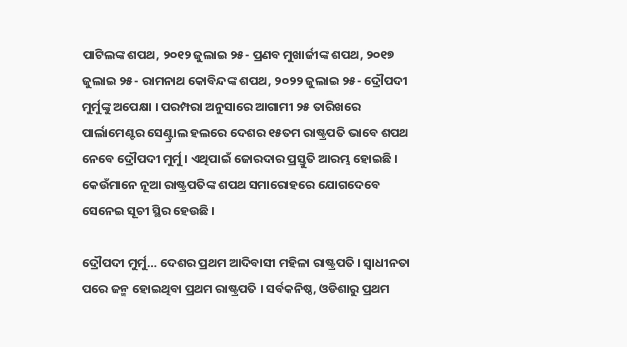ପାଟିଲଙ୍କ ଶପଥ, ୨୦୧୨ ଜୁଲାଇ ୨୫- ପ୍ରଣବ ମୁଖାର୍ଜୀଙ୍କ ଶପଥ, ୨୦୧୭ ଜୁଲାଇ ୨୫- ରାମନାଥ କୋବିନ୍ଦଙ୍କ ଶପଥ, ୨୦୨୨ ଜୁଲାଇ ୨୫- ଦ୍ରୌପଦୀ ମୁର୍ମୁଙ୍କୁ ଅପେକ୍ଷା । ପରମ୍ପରା ଅନୁସାରେ ଆଗାମୀ ୨୫ ତାରିଖରେ ପାର୍ଲାମେଣ୍ଟର ସେଣ୍ଟ୍ରାଲ ହଲରେ ଦେଶର ୧୫ତମ ରାଷ୍ଟ୍ରପତି ଭାବେ ଶପଥ ନେବେ ଦ୍ରୌପଦୀ ମୁର୍ମୁ । ଏଥିପାଇଁ ଜୋରଦାର ପ୍ରସ୍ତୁତି ଆରମ୍ଭ ହୋଇଛି । କେଉଁମାନେ ନୂଆ ରାଷ୍ଟ୍ରପତିଙ୍କ ଶପଥ ସମାରୋହରେ ଯୋଗଦେବେ ସେନେଇ ସୂଚୀ ସ୍ଥିର ହେଉଛି ।

ଦ୍ରୌପଦୀ ମୁର୍ମୁ… ଦେଶର ପ୍ରଥମ ଆଦିବାସୀ ମହିଳା ରାଷ୍ଟ୍ରପତି । ସ୍ୱାଧୀନତା ପରେ ଜନ୍ମ ହୋଇଥିବା ପ୍ରଥମ ରାଷ୍ଟ୍ରପତି । ସର୍ବକନିଷ୍ଠ, ଓଡିଶାରୁ ପ୍ରଥମ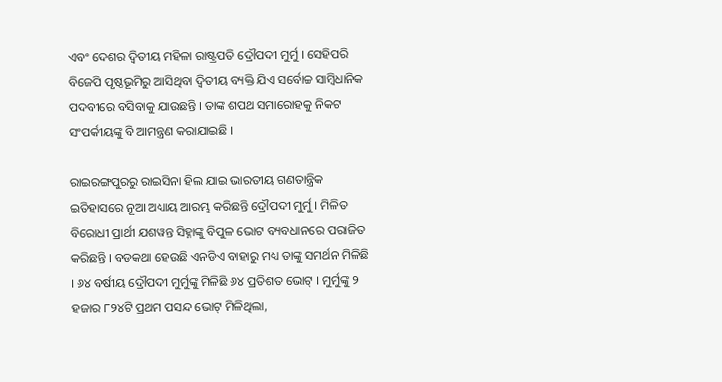ଏବଂ ଦେଶର ଦ୍ୱିତୀୟ ମହିଳା ରାଷ୍ଟ୍ରପତି ଦ୍ରୌପଦୀ ମୁର୍ମୁ । ସେହିପରି ବିଜେପି ପୃଷ୍ଠଭୂମିରୁ ଆସିଥିବା ଦ୍ୱିତୀୟ ବ୍ୟକ୍ତି ଯିଏ ସର୍ବୋଚ୍ଚ ସାମ୍ବିଧାନିକ ପଦବୀରେ ବସିବାକୁ ଯାଉଛନ୍ତି । ତାଙ୍କ ଶପଥ ସମାରୋହକୁ ନିକଟ ସଂପର୍କୀୟଙ୍କୁ ବି ଆମନ୍ତ୍ରଣ କରାଯାଇଛି ।

ରାଇରଙ୍ଗପୁରରୁ ରାଇସିନା ହିଲ ଯାଇ ଭାରତୀୟ ଗଣତାନ୍ତ୍ରିକ ଇତିହାସରେ ନୂଆ ଅଧ୍ୟାୟ ଆରମ୍ଭ କରିଛନ୍ତି ଦ୍ରୌପଦୀ ମୁର୍ମୁ । ମିଳିତ ବିରୋଧୀ ପ୍ରାର୍ଥୀ ଯଶୱନ୍ତ ସିହ୍ନାଙ୍କୁ ବିପୁଳ ଭୋଟ ବ୍ୟବଧାନରେ ପରାଜିତ କରିଛନ୍ତି । ବଡକଥା ହେଉଛି ଏନଡିଏ ବାହାରୁ ମଧ୍ୟ ତାଙ୍କୁ ସମର୍ଥନ ମିଳିଛି । ୬୪ ବର୍ଷୀୟ ଦ୍ରୌପଦୀ ମୁର୍ମୁଙ୍କୁ ମିଳିଛି ୬୪ ପ୍ରତିଶତ ଭୋଟ୍ । ମୁର୍ମୁଙ୍କୁ ୨ ହଜାର ୮୨୪ଟି ପ୍ରଥମ ପସନ୍ଦ ଭୋଟ୍ ମିଳିଥିଲା,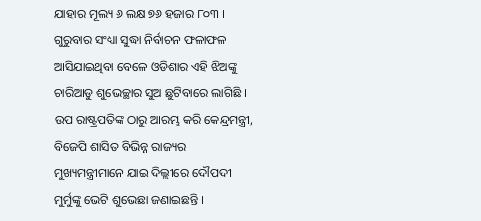ଯାହାର ମୂଲ୍ୟ ୬ ଲକ୍ଷ ୭୬ ହଜାର ୮୦୩ । ଗୁରୁବାର ସଂଧ୍ୟା ସୁଦ୍ଧା ନିର୍ବାଚନ ଫଳାଫଳ ଆସିଯାଇଥିବା ବେଳେ ଓଡିଶାର ଏହି ଝିଅଙ୍କୁ ଚାରିଆଡୁ ଶୁଭେଚ୍ଛାର ସୁଅ ଛୁଟିବାରେ ଲାଗିଛି । ଉପ ରାଷ୍ଟ୍ରପତିଙ୍କ ଠାରୁ ଆରମ୍ଭ କରି କେନ୍ଦ୍ରମନ୍ତ୍ରୀ, ବିଜେପି ଶାସିତ ବିଭିନ୍ନ ରାଜ୍ୟର ମୁଖ୍ୟମନ୍ତ୍ରୀମାନେ ଯାଇ ଦିଲ୍ଲୀରେ ଦୌପଦୀ ମୁର୍ମୁଙ୍କୁ ଭେଟି ଶୁଭେଛା ଜଣାଇଛନ୍ତି ।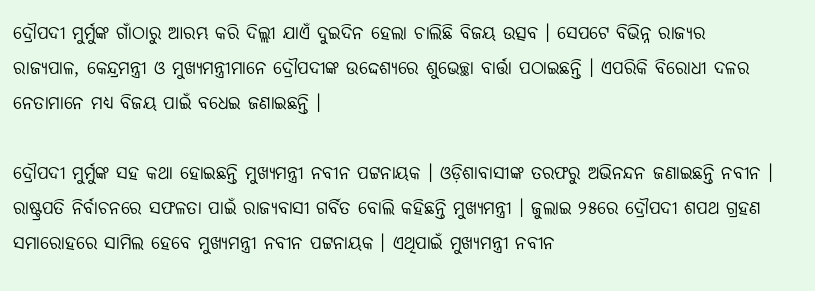ଦ୍ରୌପଦୀ ମୁର୍ମୁଙ୍କ ଗାଁଠାରୁ ଆରମ୍ଭ କରି ଦିଲ୍ଲୀ ଯାଏଁ ଦୁଇଦିନ ହେଲା ଚାଲିଛି ବିଜୟ ଉତ୍ସବ । ସେପଟେ ବିଭିନ୍ନ ରାଜ୍ୟର ରାଜ୍ୟପାଳ, କେନ୍ଦ୍ରମନ୍ତ୍ରୀ ଓ ମୁଖ୍ୟମନ୍ତ୍ରୀମାନେ ଦ୍ରୌପଦୀଙ୍କ ଉଦ୍ଦେଶ୍ୟରେ ଶୁଭେଚ୍ଛା ବାର୍ତ୍ତା ପଠାଇଛନ୍ତି । ଏପରିକି ବିରୋଧୀ ଦଳର ନେତାମାନେ ମଧ୍ୟ ବିଜୟ ପାଇଁ ବଧେଇ ଜଣାଇଛନ୍ତି ।

ଦ୍ରୌପଦୀ ମୁର୍ମୁଙ୍କ ସହ କଥା ହୋଇଛନ୍ତି ମୁଖ୍ୟମନ୍ତ୍ରୀ ନବୀନ ପଟ୍ଟନାୟକ । ଓଡ଼ିଶାବାସୀଙ୍କ ତରଫରୁ ଅଭିନନ୍ଦନ ଜଣାଇଛନ୍ତି ନବୀନ । ରାଷ୍ଟ୍ରପତି ନିର୍ବାଚନରେ ସଫଳତା ପାଇଁ ରାଜ୍ୟବାସୀ ଗର୍ବିତ ବୋଲି କହିଛନ୍ତି ମୁଖ୍ୟମନ୍ତ୍ରୀ । ଜୁଲାଇ ୨୫ରେ ଦ୍ରୌପଦୀ ଶପଥ ଗ୍ରହଣ ସମାରୋହରେ ସାମିଲ ହେବେ ମୁଖ୍ୟମନ୍ତ୍ରୀ ନବୀନ ପଟ୍ଟନାୟକ । ଏଥିପାଇଁ ମୁଖ୍ୟମନ୍ତ୍ରୀ ନବୀନ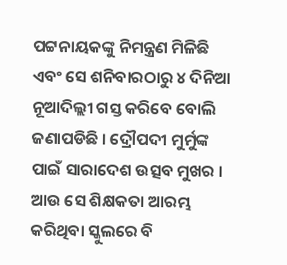ପଟ୍ଟନାୟକଙ୍କୁ ନିମନ୍ତ୍ରଣ ମିଳିଛି ଏବଂ ସେ ଶନିବାରଠାରୁ ୪ ଦିନିଆ ନୂଆଦିଲ୍ଲୀ ଗସ୍ତ କରିବେ ବୋଲି ଜଣାପଡିଛି । ଦ୍ରୌପଦୀ ମୁର୍ମୁଙ୍କ ପାଇଁ ସାରାଦେଶ ଉତ୍ସବ ମୁଖର । ଆଉ ସେ ଶିକ୍ଷକତା ଆରମ୍ଭ କରିଥିବା ସ୍କୁଲରେ ବି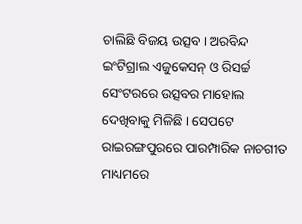ଚାଲିଛି ବିଜୟ ଉତ୍ସବ । ଅରବିନ୍ଦ ଇଂଟିଗ୍ରାଲ ଏଜୁକେସନ୍ ଓ ରିସର୍ଚ୍ଚ ସେଂଟରରେ ଉତ୍ସବର ମାହୋଲ ଦେଖିବାକୁ ମିଳିଛି । ସେପଟେ ରାଇରଙ୍ଗପୁରରେ ପାରମ୍ପାରିକ ନାଚଗୀତ ମାଧ୍ୟମରେ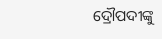ଦ୍ରୌପଦୀଙ୍କୁ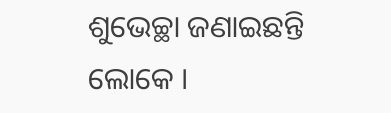ଶୁଭେଚ୍ଛା ଜଣାଇଛନ୍ତି ଲୋକେ ।